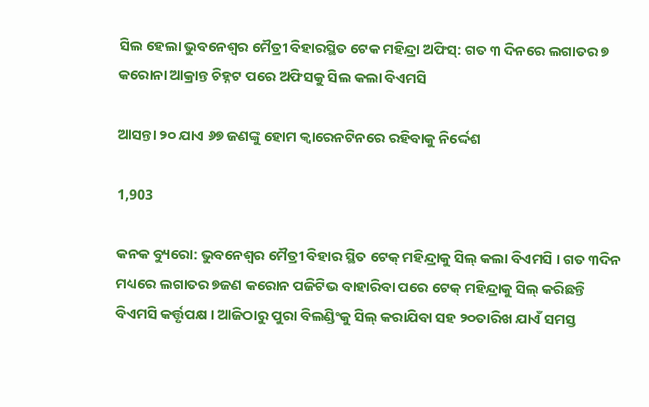ସିଲ ହେଲା ଭୁବନେଶ୍ୱର ମୈତ୍ରୀ ବିହାରସ୍ଥିତ ଟେକ ମହିନ୍ଦ୍ରା ଅଫିସ୍: ଗତ ୩ ଦିନରେ ଲଗାତର ୭ କରୋନା ଆକ୍ରାନ୍ତ ଚିହ୍ନଟ ପରେ ଅଫିସକୁ ସିଲ କଲା ବିଏମସି

ଆସନ୍ତା ୨୦ ଯାଏ ୬୭ ଜଣଙ୍କୁ ହୋମ କ୍ୱାରେନଟିନରେ ରହିବାକୁ ନିର୍ଦ୍ଦେଶ

1,903

କନକ ବ୍ୟୁରୋ: ଭୁବନେଶ୍ୱର ମୈତ୍ରୀ ବିହାର ସ୍ଥିତ ଟେକ୍ ମହିନ୍ଦ୍ରାକୁ ସିଲ୍ କଲା ବିଏମସି । ଗତ ୩ଦିନ ମଧ୍ୟରେ ଲଗାତର ୭ଜଣ କରୋନ ପଜିଟିଭ ବାହାରିବା ପରେ ଟେକ୍ ମହିନ୍ଦ୍ରାକୁ ସିଲ୍ କରିଛନ୍ତି ବିଏମସି କର୍ତ୍ତୃପକ୍ଷ । ଆଜିଠାରୁ ପୁରା ବିଲଣ୍ଡିଂକୁ ସିଲ୍ କରାଯିବା ସହ ୨୦ତାରିଖ ଯାଏଁ ସମସ୍ତ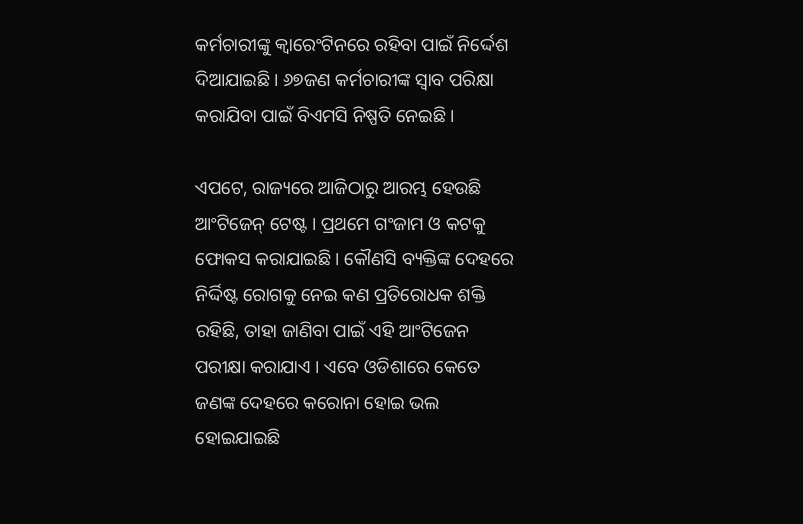କର୍ମଚାରୀଙ୍କୁ କ୍ୱାରେଂଟିନରେ ରହିବା ପାଇଁ ନିର୍ଦ୍ଦେଶ ଦିଆଯାଇଛି । ୬୭ଜଣ କର୍ମଚାରୀଙ୍କ ସ୍ୱାବ ପରିକ୍ଷା କରାଯିବା ପାଇଁ ବିଏମସି ନିଷ୍ପତି ନେଇଛି ।

ଏପଟେ, ରାଜ୍ୟରେ ଆଜିଠାରୁ ଆରମ୍ଭ ହେଉଛି ଆଂଟିଜେନ୍ ଟେଷ୍ଟ । ପ୍ରଥମେ ଗଂଜାମ ଓ କଟକୁ ଫୋକସ କରାଯାଇଛି । କୌଣସି ବ୍ୟକ୍ତିଙ୍କ ଦେହରେ ନିର୍ଦ୍ଦିଷ୍ଟ ରୋଗକୁ ନେଇ କଣ ପ୍ରତିରୋଧକ ଶକ୍ତି ରହିଛି, ତାହା ଜାଣିବା ପାଇଁ ଏହି ଆଂଟିଜେନ ପରୀକ୍ଷା କରାଯାଏ । ଏବେ ଓଡିଶାରେ କେତେ ଜଣଙ୍କ ଦେହରେ କରୋନା ହୋଇ ଭଲ ହୋଇଯାଇଛି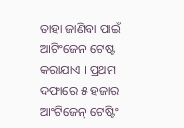ତାହା ଜାଣିବା ପାଇଁ ଆଟିଂଜେନ ଟେଷ୍ଟ କରାଯାଏ । ପ୍ରଥମ ଦଫାରେ ୫ ହଜାର ଆଂଟିଜେନ୍ ଟେଷ୍ଟିଂ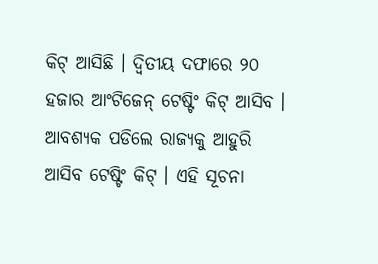କିଟ୍ ଆସିଛି । ଦ୍ୱିତୀୟ ଦଫାରେ ୨୦ ହଜାର ଆଂଟିଜେନ୍ ଟେଷ୍ଟିଂ କିଟ୍ ଆସିବ । ଆବଶ୍ୟକ ପଡିଲେ ରାଜ୍ୟକୁ ଆହୁରି ଆସିବ ଟେଷ୍ଟିଂ କିଟ୍ । ଏହି ସୂଚନା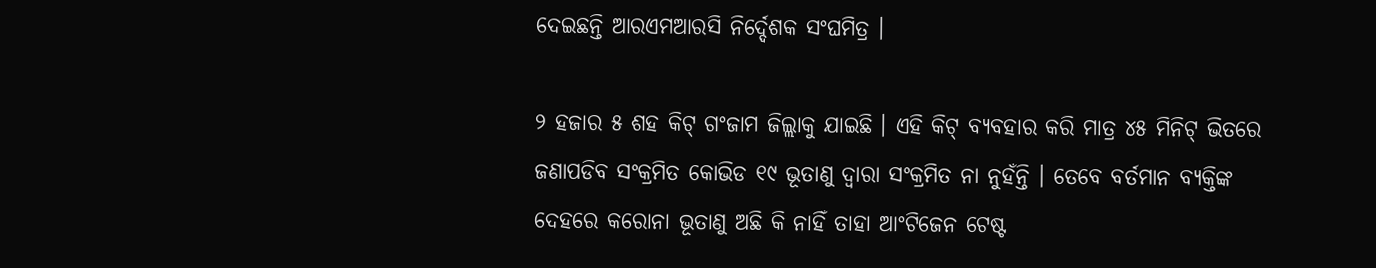ଦେଇଛନ୍ତି ଆରଏମଆରସି ନିର୍ଦ୍ଦେଶକ ସଂଘମିତ୍ର ।

୨ ହଜାର ୫ ଶହ କିଟ୍ ଗଂଜାମ ଜିଲ୍ଲାକୁ ଯାଇଛି । ଏହି କିଟ୍ ବ୍ୟବହାର କରି ମାତ୍ର ୪୫ ମିନିଟ୍ ଭିତରେ ଜଣାପଡିବ ସଂକ୍ରମିତ କୋଭିଡ ୧୯ ଭୂତାଣୁ ଦ୍ୱାରା ସଂକ୍ରମିତ ନା ନୁହଁନ୍ତି । ତେବେ ବର୍ତମାନ ବ୍ୟକ୍ତିଙ୍କ ଦେହରେ କରୋନା ଭୂତାଣୁ ଅଛି କି ନାହିଁ ତାହା ଆଂଟିଜେନ ଟେଷ୍ଟ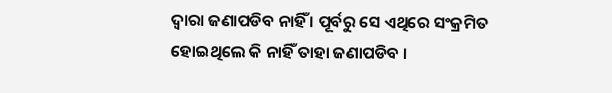ଦ୍ୱାରା ଜଣାପଡିବ ନାହିଁ । ପୂର୍ବରୁ ସେ ଏଥିରେ ସଂକ୍ରମିତ ହୋଇଥିଲେ କି ନାହିଁ ତାହା ଜଣାପଡିବ ।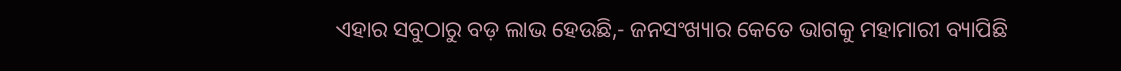ଏହାର ସବୁଠାରୁ ବଡ଼ ଲାଭ ହେଉଛି,- ଜନସଂଖ୍ୟାର କେତେ ଭାଗକୁ ମହାମାରୀ ବ୍ୟାପିଛି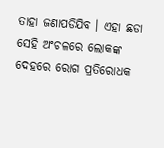ତାହା ଜଣାପଡିଯିବ । ଏହା ଛଡା ସେହି ଅଂଚଳରେ ଲୋକଙ୍କ ଦେହରେ ରୋଗ ପ୍ରତିରୋଧକ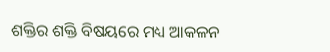ଶକ୍ତିର ଶକ୍ତି ବିଷୟରେ ମଧ୍ୟ ଆକଳନ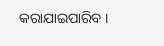କରାଯାଇପାରିବ ।